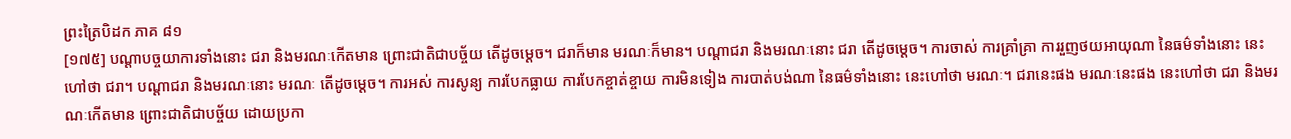ព្រះត្រៃបិដក ភាគ ៨១
[១៧៥] បណ្តាបច្ចយាការទាំងនោះ ជរា និងមរណៈកើតមាន ព្រោះជាតិជាបច្ច័យ តើដូចម្តេច។ ជរាក៏មាន មរណៈក៏មាន។ បណ្តាជរា និងមរណៈនោះ ជរា តើដូចម្តេច។ ការចាស់ ការគ្រាំគ្រា ការរួញថយអាយុណា នៃធម៌ទាំងនោះ នេះហៅថា ជរា។ បណ្តាជរា និងមរណៈនោះ មរណៈ តើដូចម្តេច។ ការអស់ ការសូន្យ ការបែកធ្លាយ ការបែកខ្ចាត់ខ្ចាយ ការមិនទៀង ការបាត់បង់ណា នៃធម៌ទាំងនោះ នេះហៅថា មរណៈ។ ជរានេះផង មរណៈនេះផង នេះហៅថា ជរា និងមរណៈកើតមាន ព្រោះជាតិជាបច្ច័យ ដោយប្រកា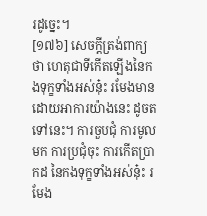រដូច្នេះ។
[១៧៦] សេចក្តីត្រង់ពាក្យថា ហេតុជាទីកើតឡើងនៃកងទុក្ខទាំងអស់នុ៎ះ រមែងមាន ដោយអាការយ៉ាងនេះ ដូចតទៅនេះ។ ការចួបជុំ ការមូលមក ការប្រជុំចុះ ការកើតប្រាកដ នៃកងទុក្ខទាំងអស់នុ៎ះ រមែង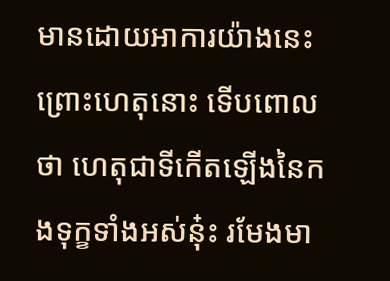មានដោយអាការយ៉ាងនេះ ព្រោះហេតុនោះ ទើបពោលថា ហេតុជាទីកើតឡើងនៃកងទុក្ខទាំងអស់នុ៎ះ រមែងមា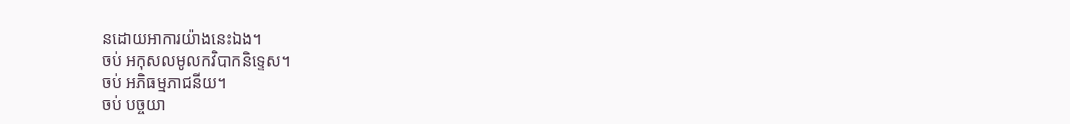នដោយអាការយ៉ាងនេះឯង។
ចប់ អកុសលមូលកវិបាកនិទ្ទេស។
ចប់ អភិធម្មភាជនីយ។
ចប់ បច្ចយា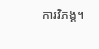ការវិភង្គ។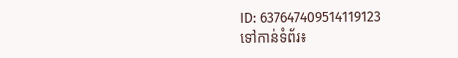ID: 637647409514119123
ទៅកាន់ទំព័រ៖